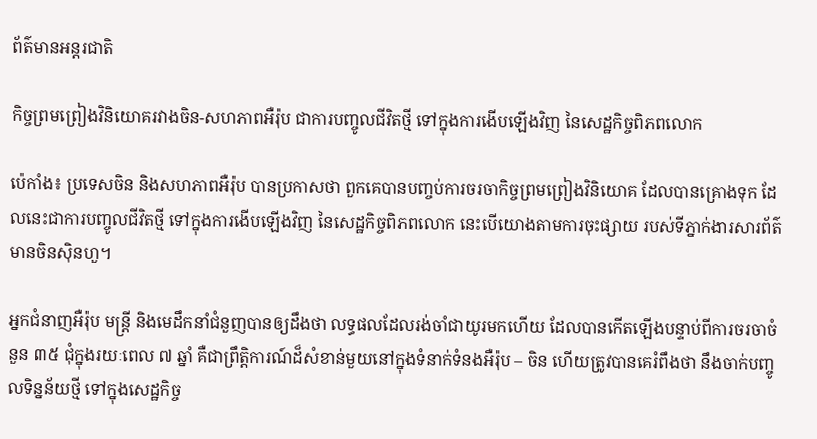ព័ត៌មានអន្តរជាតិ

កិច្ចព្រមព្រៀងវិនិយោគរវាងចិន-សហភាពអឺរ៉ុប ជាការបញ្ចូលជីវិតថ្មី ទៅក្នុងការងើបឡើងវិញ នៃសេដ្ឋកិច្ចពិភពលោក

ប៉េកាំង៖ ប្រទេសចិន និងសហភាពអឺរ៉ុប បានប្រកាសថា ពួកគេបានបញ្ចប់ការចរចាកិច្ចព្រមព្រៀងវិនិយោគ ដែលបានគ្រោងទុក ដែលនេះជាការបញ្ចូលជីវិតថ្មី ទៅក្នុងការងើបឡើងវិញ នៃសេដ្ឋកិច្ចពិភពលោក នេះបើយោងតាមការចុះផ្សាយ របស់ទីភ្នាក់ងារសារព័ត៌មានចិនស៊ិនហួ។

អ្នកជំនាញអឺរ៉ុប មន្ត្រី និងមេដឹកនាំជំនួញបានឲ្យដឹងថា លទ្ធផលដែលរង់ចាំជាយូរមកហើយ ដែលបានកើតឡើងបន្ទាប់ពីការចរចាចំនួន ៣៥ ជុំក្នុងរយៈពេល ៧ ឆ្នាំ គឺជាព្រឹត្តិការណ៍ដ៏សំខាន់មួយនៅក្នុងទំនាក់ទំនងអឺរ៉ុប – ចិន ហើយត្រូវបានគេរំពឹងថា នឹងចាក់បញ្ចូលទិន្នន័យថ្មី ទៅក្នុងសេដ្ឋកិច្ច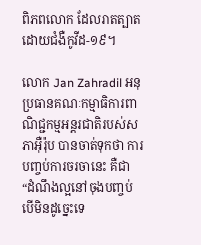ពិភពលោក ដែលរាតត្បាតដោយជំងឺកូវីដ-១៩។

លោក Jan Zahradil អនុប្រធានគណៈកម្មាធិការពាណិជ្ជកម្មអន្តរជាតិរបស់សភាអ៊ឺរ៉ុប បានចាត់ទុកថា ការបញ្ចប់ការចរចានេះ គឺជា “ដំណឹងល្អនៅចុងបញ្ចប់បើមិនដូច្នេះទេ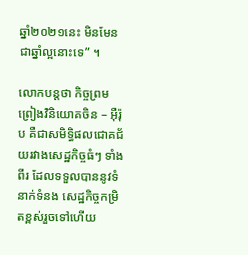ឆ្នាំ២០២១នេះ មិនមែនជាឆ្នាំល្អនោះទេ” ។

លោកបន្ដថា កិច្ចព្រមព្រៀងវិនិយោគចិន – អ៊ឺរ៉ុប គឺជាសមិទ្ធិផលជោគជ័យរវាងសេដ្ឋកិច្ចធំៗ ទាំងពីរ ដែលទទួលបាននូវទំនាក់ទំនង សេដ្ឋកិច្ចកម្រិតខ្ពស់រួចទៅហើយ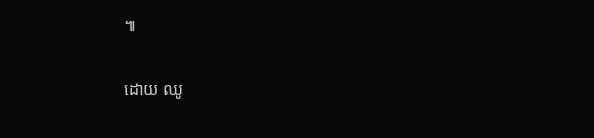៕

ដោយ ឈូ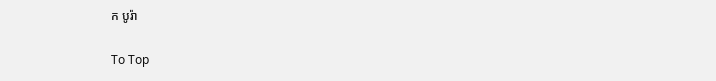ក បូរ៉ា

To Top